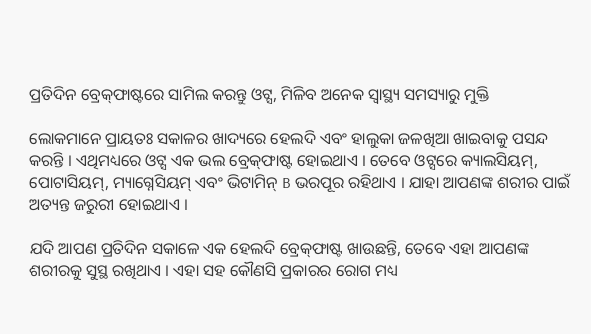ପ୍ରତିଦିନ ବ୍ରେକ୍‌ଫାଷ୍ଟରେ ସାମିଲ କରନ୍ତୁ ଓଟ୍ସ, ମିଳିବ ଅନେକ ସ୍ୱାସ୍ଥ୍ୟ ସମସ୍ୟାରୁ ମୁକ୍ତି

ଲୋକମାନେ ପ୍ରାୟତଃ ସକାଳର ଖାଦ୍ୟରେ ହେଲଦି ଏବଂ ହାଲୁକା ଜଳଖିଆ ଖାଇବାକୁ ପସନ୍ଦ କରନ୍ତି । ଏଥିମଧ୍ୟରେ ଓଟ୍ସ ଏକ ଭଲ ବ୍ରେକ୍‌ଫାଷ୍ଟ ହୋଇଥାଏ । ତେବେ ଓଟ୍ସରେ କ୍ୟାଲସିୟମ୍, ପୋଟାସିୟମ୍, ମ୍ୟାଗ୍ନେସିୟମ୍ ଏବଂ ଭିଟାମିନ୍ B ଭରପୂର ରହିଥାଏ । ଯାହା ଆପଣଙ୍କ ଶରୀର ପାଇଁ ଅତ୍ୟନ୍ତ ଜରୁରୀ ହୋଇଥାଏ ।

ଯଦି ଆପଣ ପ୍ରତିଦିନ ସକାଳେ ଏକ ହେଲଦି ବ୍ରେକ୍‌ଫାଷ୍ଟ ଖାଉଛନ୍ତି, ତେବେ ଏହା ଆପଣଙ୍କ ଶରୀରକୁ ସୁସ୍ଥ ରଖିଥାଏ । ଏହା ସହ କୌଣସି ପ୍ରକାରର ରୋଗ ମଧ୍ୟ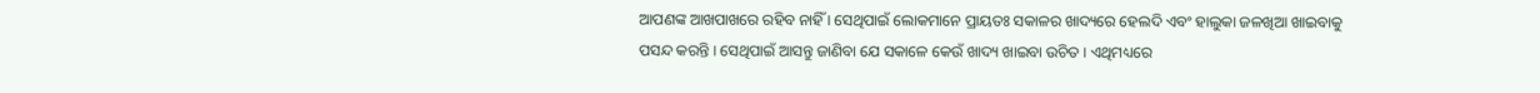ଆପଣଙ୍କ ଆଖପାଖରେ ରହିବ ନାହିଁ । ସେଥିପାଇଁ ଲୋକମାନେ ପ୍ରାୟତଃ ସକାଳର ଖାଦ୍ୟରେ ହେଲଦି ଏବଂ ହାଲୁକା ଜଳଖିଆ ଖାଇବାକୁ ପସନ୍ଦ କରନ୍ତି । ସେଥିପାଇଁ ଆସନ୍ତୁ ଜାଣିବା ଯେ ସକାଳେ କେଉଁ ଖାଦ୍ୟ ଖାଇବା ଉଚିତ । ଏଥିମଧ୍ୟରେ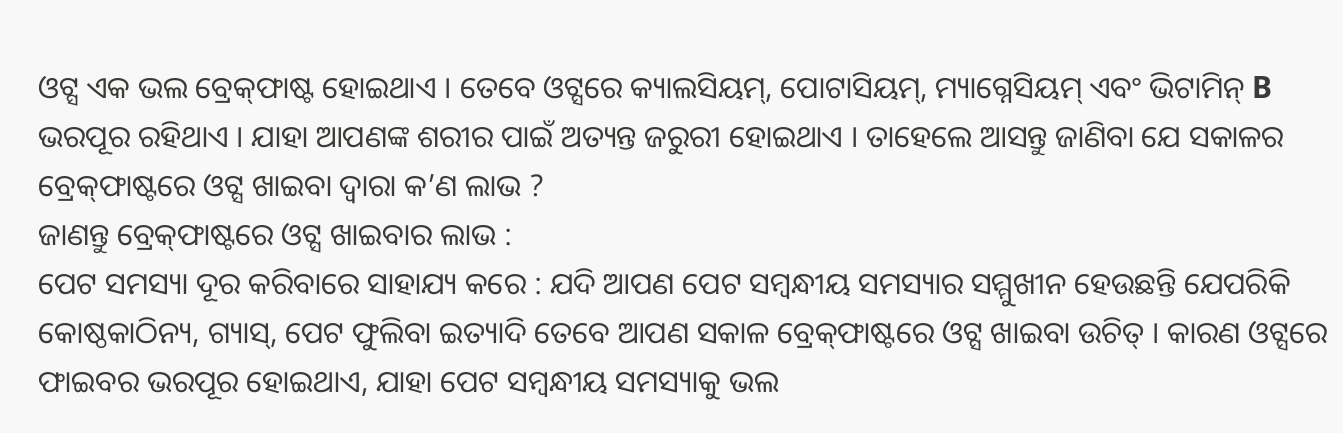ଓଟ୍ସ ଏକ ଭଲ ବ୍ରେକ୍‌ଫାଷ୍ଟ ହୋଇଥାଏ । ତେବେ ଓଟ୍ସରେ କ୍ୟାଲସିୟମ୍, ପୋଟାସିୟମ୍, ମ୍ୟାଗ୍ନେସିୟମ୍ ଏବଂ ଭିଟାମିନ୍ B ଭରପୂର ରହିଥାଏ । ଯାହା ଆପଣଙ୍କ ଶରୀର ପାଇଁ ଅତ୍ୟନ୍ତ ଜରୁରୀ ହୋଇଥାଏ । ତାହେଲେ ଆସନ୍ତୁ ଜାଣିବା ଯେ ସକାଳର ବ୍ରେକ୍‌ଫାଷ୍ଟରେ ଓଟ୍ସ ଖାଇବା ଦ୍ୱାରା କ’ଣ ଲାଭ ?
ଜାଣନ୍ତୁ ବ୍ରେକ୍‌ଫାଷ୍ଟରେ ଓଟ୍ସ ଖାଇବାର ଲାଭ :
ପେଟ ସମସ୍ୟା ଦୂର କରିବାରେ ସାହାଯ୍ୟ କରେ : ଯଦି ଆପଣ ପେଟ ସମ୍ବନ୍ଧୀୟ ସମସ୍ୟାର ସମ୍ମୁଖୀନ ହେଉଛନ୍ତି ଯେପରିକି କୋଷ୍ଠକାଠିନ୍ୟ, ଗ୍ୟାସ୍, ପେଟ ଫୁଲିବା ଇତ୍ୟାଦି ତେବେ ଆପଣ ସକାଳ ବ୍ରେକ୍‌ଫାଷ୍ଟରେ ଓଟ୍ସ ଖାଇବା ଉଚିତ୍ । କାରଣ ଓଟ୍ସରେ ଫାଇବର ଭରପୂର ହୋଇଥାଏ, ଯାହା ପେଟ ସମ୍ବନ୍ଧୀୟ ସମସ୍ୟାକୁ ଭଲ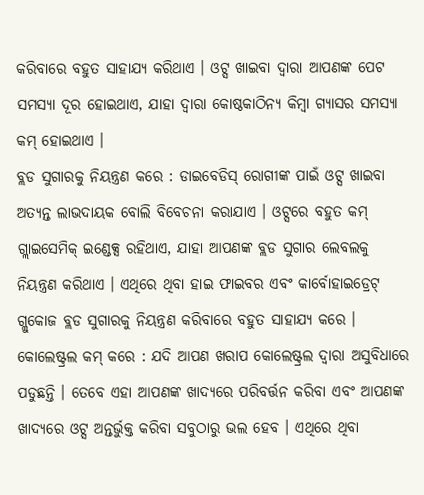କରିବାରେ ବହୁତ ସାହାଯ୍ୟ କରିଥାଏ । ଓଟ୍ସ ଖାଇବା ଦ୍ୱାରା ଆପଣଙ୍କ ପେଟ ସମସ୍ୟା ଦୂର ହୋଇଥାଏ, ଯାହା ଦ୍ୱାରା କୋଷ୍ଠକାଠିନ୍ୟ କିମ୍ବା ଗ୍ୟାସର ସମସ୍ୟା କମ୍‌ ହୋଇଥାଏ ।
ବ୍ଲଡ ସୁଗାରକୁ ନିୟନ୍ତ୍ରଣ କରେ : ଡାଇବେଡିସ୍‌ ରୋଗୀଙ୍କ ପାଇଁ ଓଟ୍ସ ଖାଇବା ଅତ୍ୟନ୍ତ ଲାଭଦାୟକ ବୋଲି ବିବେଚନା କରାଯାଏ । ଓଟ୍ସରେ ବହୁତ କମ୍ ଗ୍ଲାଇସେମିକ୍ ଇଣ୍ଡେକ୍ସ ରହିଥାଏ, ଯାହା ଆପଣଙ୍କ ବ୍ଲଡ ସୁଗାର ଲେବଲକୁ ନିୟନ୍ତ୍ରଣ କରିଥାଏ । ଏଥିରେ ଥିବା ହାଇ ଫାଇବର ଏବଂ କାର୍ବୋହାଇଡ୍ରେଟ୍ ଗ୍ଲୁକୋଜ ବ୍ଲଡ ସୁଗାରକୁ ନିୟନ୍ତ୍ରଣ କରିବାରେ ବହୁତ ସାହାଯ୍ୟ କରେ ।
କୋଲେଷ୍ଟ୍ରଲ କମ୍‌ କରେ : ଯଦି ଆପଣ ଖରାପ କୋଲେଷ୍ଟ୍ରଲ ଦ୍ୱାରା ଅସୁବିଧାରେ ପଡୁଛନ୍ତି । ତେବେ ଏହା ଆପଣଙ୍କ ଖାଦ୍ୟରେ ପରିବର୍ତ୍ତନ କରିବା ଏବଂ ଆପଣଙ୍କ ଖାଦ୍ୟରେ ଓଟ୍ସ ଅନ୍ତର୍ଭୁକ୍ତ କରିବା ସବୁଠାରୁ ଭଲ ହେବ । ଏଥିରେ ଥିବା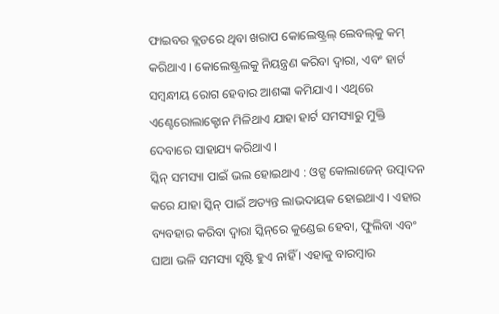ଫାଇବର ବ୍ଲଡରେ ଥିବା ଖରାପ କୋଲେଷ୍ଟ୍ରଲ୍‌ ଲେବଲ୍‌କୁ କମ୍‌ କରିଥାଏ । କୋଲେଷ୍ଟ୍ରଲକୁ ନିୟନ୍ତ୍ରଣ କରିବା ଦ୍ୱାରା, ଏବଂ ହାର୍ଟ ସମ୍ବନ୍ଧୀୟ ରୋଗ ହେବାର ଆଶଙ୍କା କମିଯାଏ । ଏଥିରେ ଏଣ୍ଟେରୋଲାକ୍ଟୋନ ମିଳିଥାଏ ଯାହା ହାର୍ଟ ସମସ୍ୟାରୁ ମୁକ୍ତି ଦେବାରେ ସାହାଯ୍ୟ କରିଥାଏ ।
ସ୍କିନ୍‌ ସମସ୍ୟା ପାଇଁ ଭଲ ହୋଇଥାଏ : ଓଟ୍ସ କୋଲାଜେନ୍ ଉତ୍ପାଦନ କରେ ଯାହା ସ୍କିନ୍‌ ପାଇଁ ଅତ୍ୟନ୍ତ ଲାଭଦାୟକ ହୋଇଥାଏ । ଏହାର ବ୍ୟବହାର କରିବା ଦ୍ୱାରା ସ୍କିନ୍‌ରେ କୁଣ୍ଡେଇ ହେବା, ଫୁଲିବା ଏବଂ ଘାଆ ଭଳି ସମସ୍ୟା ସୃଷ୍ଟି ହୁଏ ନାହିଁ । ଏହାକୁ ବାରମ୍ବାର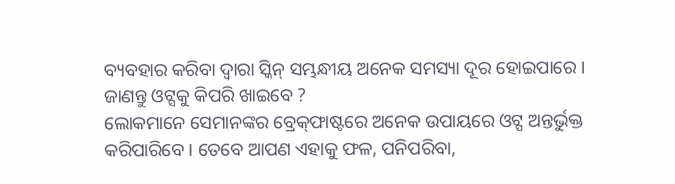ବ୍ୟବହାର କରିବା ଦ୍ୱାରା ସ୍କିନ୍‌ ସମ୍ଭନ୍ଧୀୟ ଅନେକ ସମସ୍ୟା ଦୂର ହୋଇପାରେ ।
ଜାଣନ୍ତୁ ଓଟ୍ସକୁ କିପରି ଖାଇବେ ?
ଲୋକମାନେ ସେମାନଙ୍କର ବ୍ରେକ୍‌ଫାଷ୍ଟରେ ଅନେକ ଉପାୟରେ ଓଟ୍ସ ଅନ୍ତର୍ଭୁକ୍ତ କରିପାରିବେ । ତେବେ ଆପଣ ଏହାକୁ ଫଳ, ପନିପରିବା,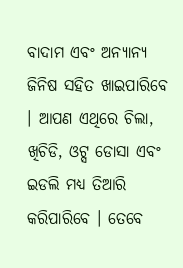ବାଦାମ ଏବଂ ଅନ୍ୟାନ୍ୟ ଜିନିଷ ସହିତ ଖାଇପାରିବେ । ଆପଣ ଏଥିରେ ଚିଲା, ଖିଚିଡି, ଓଟ୍ସ ଡୋସା ଏବଂ ଇଡଲି ମଧ୍ୟ ତିଆରି କରିପାରିବେ । ତେବେ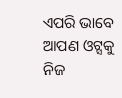ଏପରି ଭାବେ ଆପଣ ଓଟ୍ସକୁ ନିଜ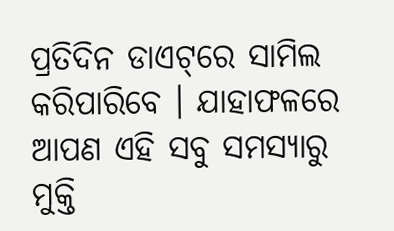ପ୍ରତିଦିନ ଡାଏଟ୍‌ରେ ସାମିଲ କରିପାରିବେ । ଯାହାଫଳରେ ଆପଣ ଏହି ସବୁ ସମସ୍ୟାରୁ ମୁକ୍ତି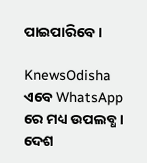ପାଇପାରିବେ ।

KnewsOdisha ଏବେ WhatsApp ରେ ମଧ୍ୟ ଉପଲବ୍ଧ । ଦେଶ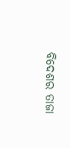ବିଦେଶର ତାଜା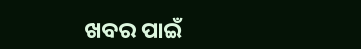ଖବର ପାଇଁ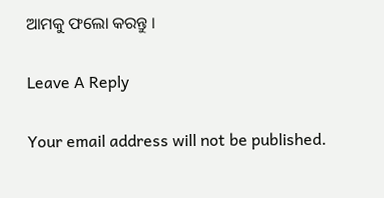ଆମକୁ ଫଲୋ କରନ୍ତୁ ।

Leave A Reply

Your email address will not be published.